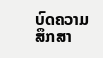ບົດຄວາມສຶກສາ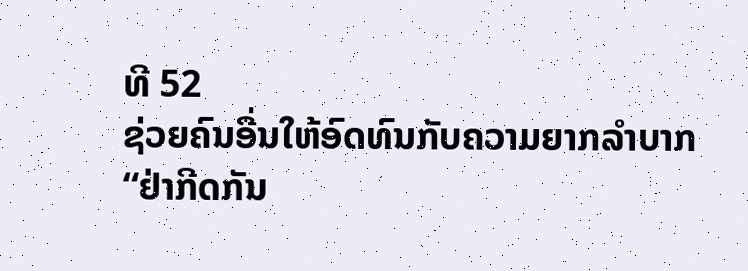ທີ 52
ຊ່ວຍຄົນອື່ນໃຫ້ອົດທົນກັບຄວາມຍາກລຳບາກ
“ຢ່າກີດກັນ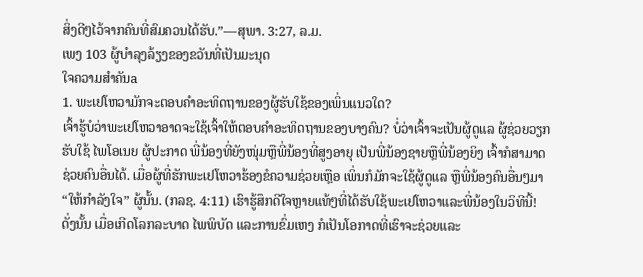ສິ່ງດີໆໄວ້ຈາກຄົນທີ່ສົມຄວນໄດ້ຮັບ.”—ສຸພາ. 3:27, ລ.ມ.
ເພງ 103 ຜູ້ບຳລຸງລ້ຽງຂອງຂວັນທີ່ເປັນມະນຸດ
ໃຈຄວາມສຳຄັນa
1. ພະເຢໂຫວາມັກຈະຕອບຄຳອະທິດຖານຂອງຜູ້ຮັບໃຊ້ຂອງເພິ່ນແນວໃດ?
ເຈົ້າຮູ້ບໍວ່າພະເຢໂຫວາອາດຈະໃຊ້ເຈົ້າໃຫ້ຕອບຄຳອະທິດຖານຂອງບາງຄົນ? ບໍ່ວ່າເຈົ້າຈະເປັນຜູ້ດູແລ ຜູ້ຊ່ວຍວຽກຮັບໃຊ້ ໄພໂອເນຍ ຜູ້ປະກາດ ພີ່ນ້ອງທີ່ຍັງໜຸ່ມຫຼືພີ່ນ້ອງທີ່ສູງອາຍຸ ເປັນພີ່ນ້ອງຊາຍຫຼືພີ່ນ້ອງຍິງ ເຈົ້າກໍສາມາດຊ່ວຍຄົນອື່ນໄດ້. ເມື່ອຜູ້ທີ່ຮັກພະເຢໂຫວາຮ້ອງຂໍຄວາມຊ່ວຍເຫຼືອ ເພິ່ນກໍມັກຈະໃຊ້ຜູ້ດູແລ ຫຼືພີ່ນ້ອງຄົນອື່ນໆມາ “ໃຫ້ກຳລັງໃຈ” ຜູ້ນັ້ນ. (ກລຊ. 4:11) ເຮົາຮູ້ສຶກດີໃຈຫຼາຍແທ້ໆທີ່ໄດ້ຮັບໃຊ້ພະເຢໂຫວາແລະພີ່ນ້ອງໃນວິທີນີ້! ດັ່ງນັ້ນ ເມື່ອເກີດໂລກລະບາດ ໄພພິບັດ ແລະການຂົ່ມເຫງ ກໍເປັນໂອກາດທີ່ເຮົາຈະຊ່ວຍແລະ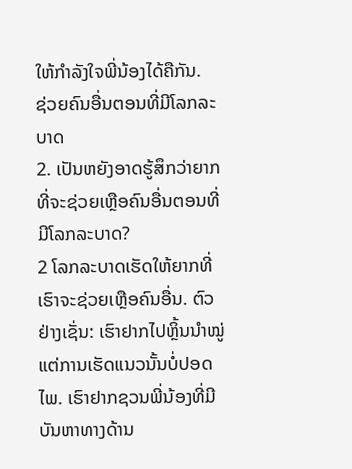ໃຫ້ກຳລັງໃຈພີ່ນ້ອງໄດ້ຄືກັນ.
ຊ່ວຍຄົນອື່ນຕອນທີ່ມີໂລກລະບາດ
2. ເປັນຫຍັງອາດຮູ້ສຶກວ່າຍາກທີ່ຈະຊ່ວຍເຫຼືອຄົນອື່ນຕອນທີ່ມີໂລກລະບາດ?
2 ໂລກລະບາດເຮັດໃຫ້ຍາກທີ່ເຮົາຈະຊ່ວຍເຫຼືອຄົນອື່ນ. ຕົວຢ່າງເຊັ່ນ: ເຮົາຢາກໄປຫຼິ້ນນຳໝູ່ ແຕ່ການເຮັດແນວນັ້ນບໍ່ປອດໄພ. ເຮົາຢາກຊວນພີ່ນ້ອງທີ່ມີບັນຫາທາງດ້ານ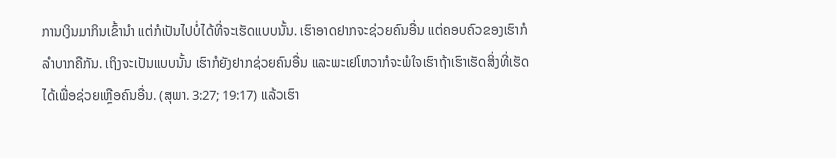ການເງິນມາກິນເຂົ້ານຳ ແຕ່ກໍເປັນໄປບໍ່ໄດ້ທີ່ຈະເຮັດແບບນັ້ນ. ເຮົາອາດຢາກຈະຊ່ວຍຄົນອື່ນ ແຕ່ຄອບຄົວຂອງເຮົາກໍລຳບາກຄືກັນ. ເຖິງຈະເປັນແບບນັ້ນ ເຮົາກໍຍັງຢາກຊ່ວຍຄົນອື່ນ ແລະພະເຢໂຫວາກໍຈະພໍໃຈເຮົາຖ້າເຮົາເຮັດສິ່ງທີ່ເຮັດໄດ້ເພື່ອຊ່ວຍເຫຼືອຄົນອື່ນ. (ສຸພາ. 3:27; 19:17) ແລ້ວເຮົາ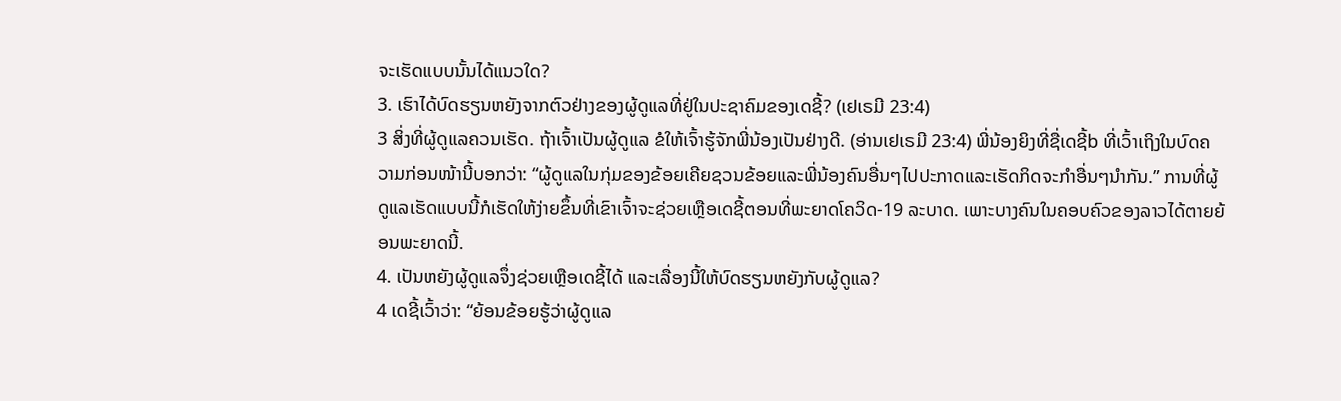ຈະເຮັດແບບນັ້ນໄດ້ແນວໃດ?
3. ເຮົາໄດ້ບົດຮຽນຫຍັງຈາກຕົວຢ່າງຂອງຜູ້ດູແລທີ່ຢູ່ໃນປະຊາຄົມຂອງເດຊີ້? (ເຢເຣມີ 23:4)
3 ສິ່ງທີ່ຜູ້ດູແລຄວນເຮັດ. ຖ້າເຈົ້າເປັນຜູ້ດູແລ ຂໍໃຫ້ເຈົ້າຮູ້ຈັກພີ່ນ້ອງເປັນຢ່າງດີ. (ອ່ານເຢເຣມີ 23:4) ພີ່ນ້ອງຍິງທີ່ຊື່ເດຊີ້b ທີ່ເວົ້າເຖິງໃນບົດຄວາມກ່ອນໜ້ານີ້ບອກວ່າ: “ຜູ້ດູແລໃນກຸ່ມຂອງຂ້ອຍເຄີຍຊວນຂ້ອຍແລະພີ່ນ້ອງຄົນອື່ນໆໄປປະກາດແລະເຮັດກິດຈະກຳອື່ນໆນຳກັນ.” ການທີ່ຜູ້ດູແລເຮັດແບບນີ້ກໍເຮັດໃຫ້ງ່າຍຂຶ້ນທີ່ເຂົາເຈົ້າຈະຊ່ວຍເຫຼືອເດຊີ້ຕອນທີ່ພະຍາດໂຄວິດ-19 ລະບາດ. ເພາະບາງຄົນໃນຄອບຄົວຂອງລາວໄດ້ຕາຍຍ້ອນພະຍາດນີ້.
4. ເປັນຫຍັງຜູ້ດູແລຈຶ່ງຊ່ວຍເຫຼືອເດຊີ້ໄດ້ ແລະເລື່ອງນີ້ໃຫ້ບົດຮຽນຫຍັງກັບຜູ້ດູແລ?
4 ເດຊີ້ເວົ້າວ່າ: “ຍ້ອນຂ້ອຍຮູ້ວ່າຜູ້ດູແລ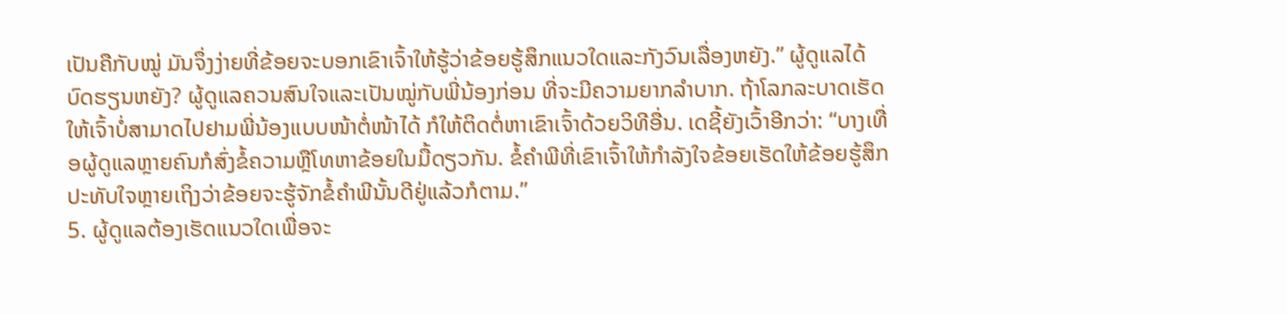ເປັນຄືກັບໝູ່ ມັນຈຶ່ງງ່າຍທີ່ຂ້ອຍຈະບອກເຂົາເຈົ້າໃຫ້ຮູ້ວ່າຂ້ອຍຮູ້ສຶກແນວໃດແລະກັງວົນເລື່ອງຫຍັງ.” ຜູ້ດູແລໄດ້ບົດຮຽນຫຍັງ? ຜູ້ດູແລຄວນສົນໃຈແລະເປັນໝູ່ກັບພີ່ນ້ອງກ່ອນ ທີ່ຈະມີຄວາມຍາກລຳບາກ. ຖ້າໂລກລະບາດເຮັດໃຫ້ເຈົ້າບໍ່ສາມາດໄປຢາມພີ່ນ້ອງແບບໜ້າຕໍ່ໜ້າໄດ້ ກໍໃຫ້ຕິດຕໍ່ຫາເຂົາເຈົ້າດ້ວຍວິທີອື່ນ. ເດຊີ້ຍັງເວົ້າອີກວ່າ: “ບາງເທື່ອຜູ້ດູແລຫຼາຍຄົນກໍສົ່ງຂໍ້ຄວາມຫຼືໂທຫາຂ້ອຍໃນມື້ດຽວກັນ. ຂໍ້ຄຳພີທີ່ເຂົາເຈົ້າໃຫ້ກຳລັງໃຈຂ້ອຍເຮັດໃຫ້ຂ້ອຍຮູ້ສຶກປະທັບໃຈຫຼາຍເຖິງວ່າຂ້ອຍຈະຮູ້ຈັກຂໍ້ຄຳພີນັ້ນດີຢູ່ແລ້ວກໍຕາມ.”
5. ຜູ້ດູແລຕ້ອງເຮັດແນວໃດເພື່ອຈະ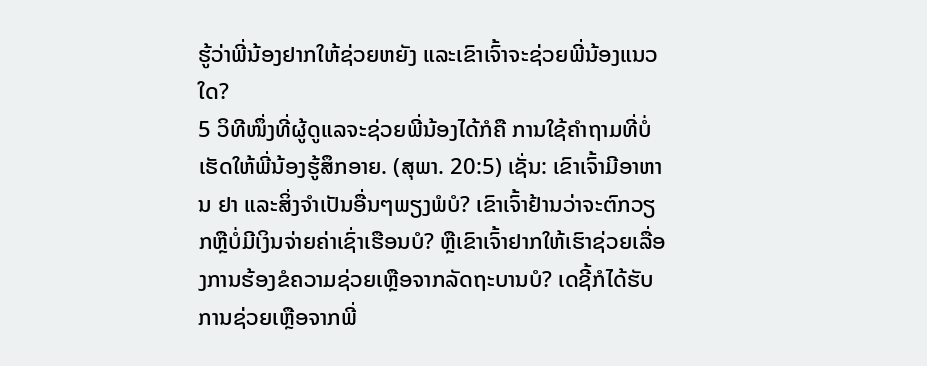ຮູ້ວ່າພີ່ນ້ອງຢາກໃຫ້ຊ່ວຍຫຍັງ ແລະເຂົາເຈົ້າຈະຊ່ວຍພີ່ນ້ອງແນວໃດ?
5 ວິທີໜຶ່ງທີ່ຜູ້ດູແລຈະຊ່ວຍພີ່ນ້ອງໄດ້ກໍຄື ການໃຊ້ຄຳຖາມທີ່ບໍ່ເຮັດໃຫ້ພີ່ນ້ອງຮູ້ສຶກອາຍ. (ສຸພາ. 20:5) ເຊັ່ນ: ເຂົາເຈົ້າມີອາຫານ ຢາ ແລະສິ່ງຈຳເປັນອື່ນໆພຽງພໍບໍ? ເຂົາເຈົ້າຢ້ານວ່າຈະຕົກວຽກຫຼືບໍ່ມີເງິນຈ່າຍຄ່າເຊົ່າເຮືອນບໍ? ຫຼືເຂົາເຈົ້າຢາກໃຫ້ເຮົາຊ່ວຍເລື່ອງການຮ້ອງຂໍຄວາມຊ່ວຍເຫຼືອຈາກລັດຖະບານບໍ? ເດຊີ້ກໍໄດ້ຮັບການຊ່ວຍເຫຼືອຈາກພີ່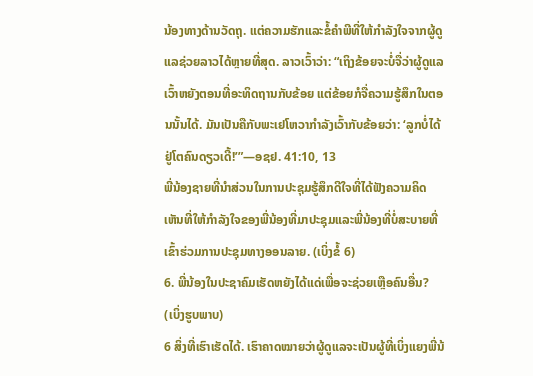ນ້ອງທາງດ້ານວັດຖຸ. ແຕ່ຄວາມຮັກແລະຂໍ້ຄຳພີທີ່ໃຫ້ກຳລັງໃຈຈາກຜູ້ດູແລຊ່ວຍລາວໄດ້ຫຼາຍທີ່ສຸດ. ລາວເວົ້າວ່າ: “ເຖິງຂ້ອຍຈະບໍ່ຈື່ວ່າຜູ້ດູແລເວົ້າຫຍັງຕອນທີ່ອະທິດຖານກັບຂ້ອຍ ແຕ່ຂ້ອຍກໍຈື່ຄວາມຮູ້ສຶກໃນຕອນນັ້ນໄດ້. ມັນເປັນຄືກັບພະເຢໂຫວາກຳລັງເວົ້າກັບຂ້ອຍວ່າ: ‘ລູກບໍ່ໄດ້ຢູ່ໂຕຄົນດຽວເດີ້!’”—ອຊຢ. 41:10, 13
ພີ່ນ້ອງຊາຍທີ່ນຳສ່ວນໃນການປະຊຸມຮູ້ສຶກດີໃຈທີ່ໄດ້ຟັງຄວາມຄິດເຫັນທີ່ໃຫ້ກຳລັງໃຈຂອງພີ່ນ້ອງທີ່ມາປະຊຸມແລະພີ່ນ້ອງທີ່ບໍ່ສະບາຍທີ່ເຂົ້າຮ່ວມການປະຊຸມທາງອອນລາຍ. (ເບິ່ງຂໍ້ 6)
6. ພີ່ນ້ອງໃນປະຊາຄົມເຮັດຫຍັງໄດ້ແດ່ເພື່ອຈະຊ່ວຍເຫຼືອຄົນອື່ນ? (ເບິ່ງຮູບພາບ)
6 ສິ່ງທີ່ເຮົາເຮັດໄດ້. ເຮົາຄາດໝາຍວ່າຜູ້ດູແລຈະເປັນຜູ້ທີ່ເບິ່ງແຍງພີ່ນ້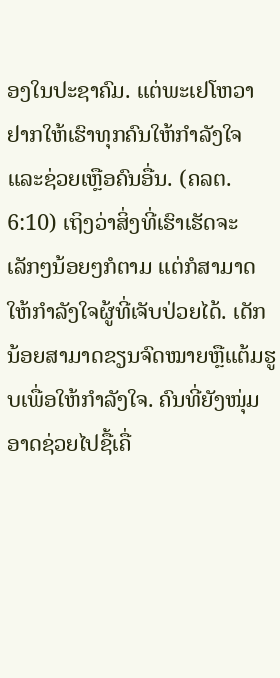ອງໃນປະຊາຄົມ. ແຕ່ພະເຢໂຫວາຢາກໃຫ້ເຮົາທຸກຄົນໃຫ້ກຳລັງໃຈແລະຊ່ວຍເຫຼືອຄົນອື່ນ. (ຄລຕ. 6:10) ເຖິງວ່າສິ່ງທີ່ເຮົາເຮັດຈະເລັກໆນ້ອຍໆກໍຕາມ ແຕ່ກໍສາມາດໃຫ້ກຳລັງໃຈຜູ້ທີ່ເຈັບປ່ວຍໄດ້. ເດັກນ້ອຍສາມາດຂຽນຈົດໝາຍຫຼືແຕ້ມຮູບເພື່ອໃຫ້ກຳລັງໃຈ. ຄົນທີ່ຍັງໜຸ່ມອາດຊ່ວຍໄປຊື້ເຄື່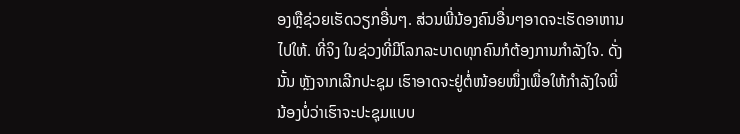ອງຫຼືຊ່ວຍເຮັດວຽກອື່ນໆ. ສ່ວນພີ່ນ້ອງຄົນອື່ນໆອາດຈະເຮັດອາຫານໄປໃຫ້. ທີ່ຈິງ ໃນຊ່ວງທີ່ມີໂລກລະບາດທຸກຄົນກໍຕ້ອງການກຳລັງໃຈ. ດັ່ງນັ້ນ ຫຼັງຈາກເລີກປະຊຸມ ເຮົາອາດຈະຢູ່ຕໍ່ໜ້ອຍໜຶ່ງເພື່ອໃຫ້ກຳລັງໃຈພີ່ນ້ອງບໍ່ວ່າເຮົາຈະປະຊຸມແບບ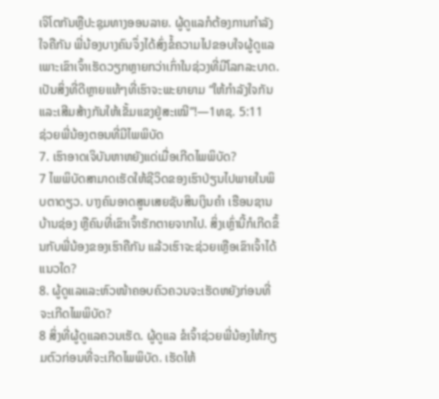ເຈິໂຕກັນຫຼືປະຊຸມທາງອອນລາຍ. ຜູ້ດູແລກໍຕ້ອງການກຳລັງໃຈຄືກັນ ພີ່ນ້ອງບາງຄົນຈຶ່ງໄດ້ສົ່ງຂໍ້ຄວາມໄປຂອບໃຈຜູ້ດູແລເພາະເຂົາເຈົ້າເຮັດວຽກຫຼາຍກວ່າເກົ່າໃນຊ່ວງທີ່ມີໂລກລະບາດ. ເປັນສິ່ງທີ່ດີຫຼາຍແທ້ໆທີ່ເຮົາຈະພະຍາຍາມ “ໃຫ້ກຳລັງໃຈກັນແລະເສີມສ້າງກັນໃຫ້ເຂັ້ມແຂງຢູ່ສະເໝີ”!—1ທຊ. 5:11
ຊ່ວຍພີ່ນ້ອງຕອນທີ່ມີໄພພິບັດ
7. ເຮົາອາດເຈິບັນຫາຫຍັງແດ່ເມື່ອເກີດໄພພິບັດ?
7 ໄພພິບັດສາມາດເຮັດໃຫ້ຊີວິດຂອງເຮົາປ່ຽນໄປພາຍໃນພິບຕາດຽວ. ບາງຄົນອາດສູນເສຍຊັບສິນເງິນຄຳ ເຮືອນຊານບ້ານຊ່ອງ ຫຼືຄົນທີ່ເຂົາເຈົ້າຮັກຕາຍຈາກໄປ. ສິ່ງເຫຼົ່ານີ້ກໍເກີດຂຶ້ນກັບພີ່ນ້ອງຂອງເຮົາຄືກັນ ແລ້ວເຮົາຈະຊ່ວຍເຫຼືອເຂົາເຈົ້າໄດ້ແນວໃດ?
8. ຜູ້ດູແລແລະຫົວໜ້າຄອບຄົວຄວນຈະເຮັດຫຍັງກ່ອນທີ່ຈະເກີດໄພພິບັດ?
8 ສິ່ງທີ່ຜູ້ດູແລຄວນເຮັດ. ຜູ້ດູແລ ຂໍເຈົ້າຊ່ວຍພີ່ນ້ອງໃຫ້ກຽມຕົວກ່ອນທີ່ຈະເກີດໄພພິບັດ. ເຮັດໃຫ້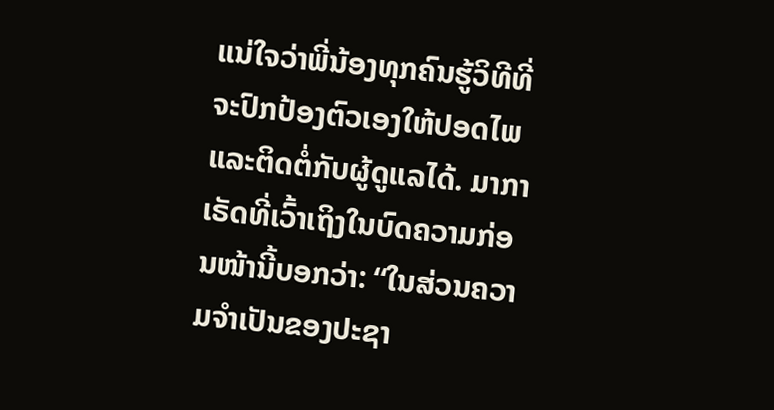ແນ່ໃຈວ່າພີ່ນ້ອງທຸກຄົນຮູ້ວິທີທີ່ຈະປົກປ້ອງຕົວເອງໃຫ້ປອດໄພແລະຕິດຕໍ່ກັບຜູ້ດູແລໄດ້. ມາກາເຣັດທີ່ເວົ້າເຖິງໃນບົດຄວາມກ່ອນໜ້ານີ້ບອກວ່າ: “ໃນສ່ວນຄວາມຈຳເປັນຂອງປະຊາ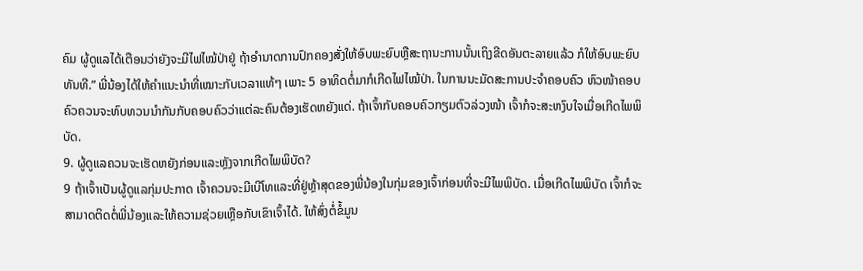ຄົມ ຜູ້ດູແລໄດ້ເຕືອນວ່າຍັງຈະມີໄຟໄໝ້ປ່າຢູ່ ຖ້າອຳນາດການປົກຄອງສັ່ງໃຫ້ອົບພະຍົບຫຼືສະຖານະການນັ້ນເຖິງຂີດອັນຕະລາຍແລ້ວ ກໍໃຫ້ອົບພະຍົບທັນທີ.” ພີ່ນ້ອງໄດ້ໃຫ້ຄຳແນະນຳທີ່ເໝາະກັບເວລາແທ້ໆ ເພາະ 5 ອາທິດຕໍ່ມາກໍເກີດໄຟໄໝ້ປ່າ. ໃນການນະມັດສະການປະຈຳຄອບຄົວ ຫົວໜ້າຄອບຄົວຄວນຈະທົບທວນນຳກັນກັບຄອບຄົວວ່າແຕ່ລະຄົນຕ້ອງເຮັດຫຍັງແດ່. ຖ້າເຈົ້າກັບຄອບຄົວກຽມຕົວລ່ວງໜ້າ ເຈົ້າກໍຈະສະຫງົບໃຈເມື່ອເກີດໄພພິບັດ.
9. ຜູ້ດູແລຄວນຈະເຮັດຫຍັງກ່ອນແລະຫຼັງຈາກເກີດໄພພິບັດ?
9 ຖ້າເຈົ້າເປັນຜູ້ດູແລກຸ່ມປະກາດ ເຈົ້າຄວນຈະມີເບີໂທແລະທີ່ຢູ່ຫຼ້າສຸດຂອງພີ່ນ້ອງໃນກຸ່ມຂອງເຈົ້າກ່ອນທີ່ຈະມີໄພພິບັດ. ເມື່ອເກີດໄພພິບັດ ເຈົ້າກໍຈະສາມາດຕິດຕໍ່ພີ່ນ້ອງແລະໃຫ້ຄວາມຊ່ວຍເຫຼືອກັບເຂົາເຈົ້າໄດ້. ໃຫ້ສົ່ງຕໍ່ຂໍ້ມູນ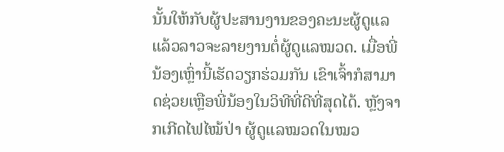ນັ້ນໃຫ້ກັບຜູ້ປະສານງານຂອງຄະນະຜູ້ດູແລ ແລ້ວລາວຈະລາຍງານຕໍ່ຜູ້ດູແລໝວດ. ເມື່ອພີ່ນ້ອງເຫຼົ່ານີ້ເຮັດວຽກຮ່ວມກັນ ເຂົາເຈົ້າກໍສາມາດຊ່ວຍເຫຼືອພີ່ນ້ອງໃນວິທີທີ່ດີທີ່ສຸດໄດ້. ຫຼັງຈາກເກີດໄຟໄໝ້ປ່າ ຜູ້ດູແລໝວດໃນໝວ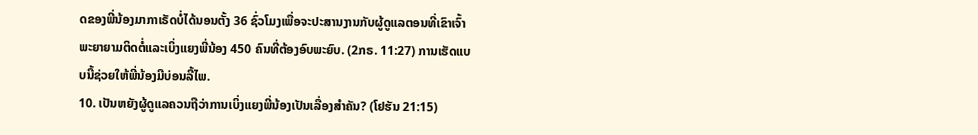ດຂອງພີ່ນ້ອງມາກາເຣັດບໍ່ໄດ້ນອນຕັ້ງ 36 ຊົ່ວໂມງເພື່ອຈະປະສານງານກັບຜູ້ດູແລຕອນທີ່ເຂົາເຈົ້າພະຍາຍາມຕິດຕໍ່ແລະເບິ່ງແຍງພີ່ນ້ອງ 450 ຄົນທີ່ຕ້ອງອົບພະຍົບ. (2ກຣ. 11:27) ການເຮັດແບບນີ້ຊ່ວຍໃຫ້ພີ່ນ້ອງມີບ່ອນລີ້ໄພ.
10. ເປັນຫຍັງຜູ້ດູແລຄວນຖືວ່າການເບິ່ງແຍງພີ່ນ້ອງເປັນເລື່ອງສຳຄັນ? (ໂຢຮັນ 21:15)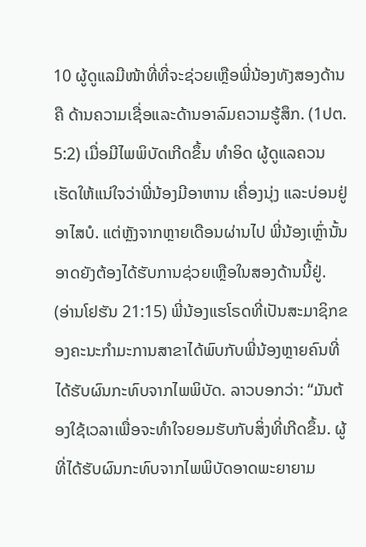10 ຜູ້ດູແລມີໜ້າທີ່ທີ່ຈະຊ່ວຍເຫຼືອພີ່ນ້ອງທັງສອງດ້ານຄື ດ້ານຄວາມເຊື່ອແລະດ້ານອາລົມຄວາມຮູ້ສຶກ. (1ປຕ. 5:2) ເມື່ອມີໄພພິບັດເກີດຂຶ້ນ ທຳອິດ ຜູ້ດູແລຄວນເຮັດໃຫ້ແນ່ໃຈວ່າພີ່ນ້ອງມີອາຫານ ເຄື່ອງນຸ່ງ ແລະບ່ອນຢູ່ອາໄສບໍ. ແຕ່ຫຼັງຈາກຫຼາຍເດືອນຜ່ານໄປ ພີ່ນ້ອງເຫຼົ່ານັ້ນອາດຍັງຕ້ອງໄດ້ຮັບການຊ່ວຍເຫຼືອໃນສອງດ້ານນີ້ຢູ່. (ອ່ານໂຢຮັນ 21:15) ພີ່ນ້ອງແຮໂຣດທີ່ເປັນສະມາຊິກຂອງຄະນະກຳມະການສາຂາໄດ້ພົບກັບພີ່ນ້ອງຫຼາຍຄົນທີ່ໄດ້ຮັບຜົນກະທົບຈາກໄພພິບັດ. ລາວບອກວ່າ: “ມັນຕ້ອງໃຊ້ເວລາເພື່ອຈະທຳໃຈຍອມຮັບກັບສິ່ງທີ່ເກີດຂຶ້ນ. ຜູ້ທີ່ໄດ້ຮັບຜົນກະທົບຈາກໄພພິບັດອາດພະຍາຍາມ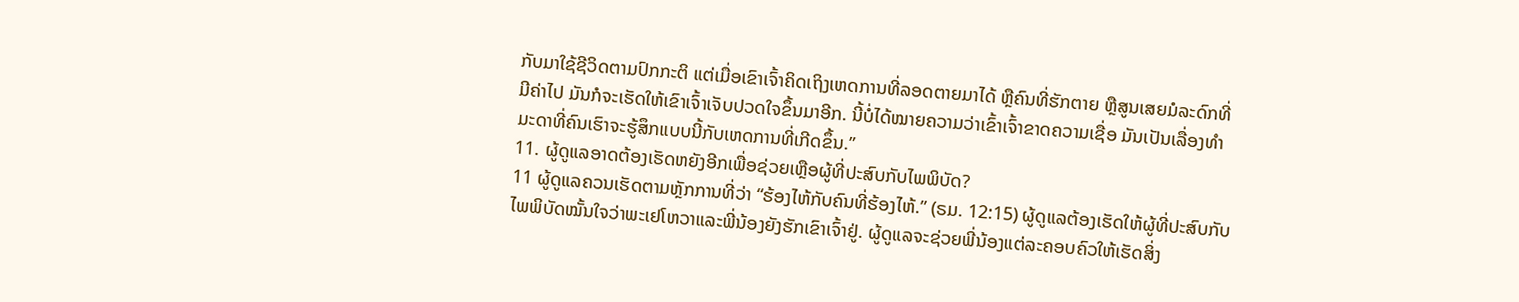ກັບມາໃຊ້ຊີວິດຕາມປົກກະຕິ ແຕ່ເມື່ອເຂົາເຈົ້າຄິດເຖິງເຫດການທີ່ລອດຕາຍມາໄດ້ ຫຼືຄົນທີ່ຮັກຕາຍ ຫຼືສູນເສຍມໍລະດົກທີ່ມີຄ່າໄປ ມັນກໍຈະເຮັດໃຫ້ເຂົາເຈົ້າເຈັບປວດໃຈຂຶ້ນມາອີກ. ນີ້ບໍ່ໄດ້ໝາຍຄວາມວ່າເຂົ້າເຈົ້າຂາດຄວາມເຊື່ອ ມັນເປັນເລື່ອງທຳມະດາທີ່ຄົນເຮົາຈະຮູ້ສຶກແບບນີ້ກັບເຫດການທີ່ເກີດຂຶ້ນ.”
11. ຜູ້ດູແລອາດຕ້ອງເຮັດຫຍັງອີກເພື່ອຊ່ວຍເຫຼືອຜູ້ທີ່ປະສົບກັບໄພພິບັດ?
11 ຜູ້ດູແລຄວນເຮັດຕາມຫຼັກການທີ່ວ່າ “ຮ້ອງໄຫ້ກັບຄົນທີ່ຮ້ອງໄຫ້.” (ຣມ. 12:15) ຜູ້ດູແລຕ້ອງເຮັດໃຫ້ຜູ້ທີ່ປະສົບກັບໄພພິບັດໝັ້ນໃຈວ່າພະເຢໂຫວາແລະພີ່ນ້ອງຍັງຮັກເຂົາເຈົ້າຢູ່. ຜູ້ດູແລຈະຊ່ວຍພີ່ນ້ອງແຕ່ລະຄອບຄົວໃຫ້ເຮັດສິ່ງ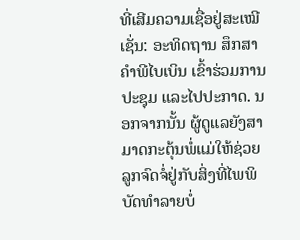ທີ່ເສີມຄວາມເຊື່ອຢູ່ສະເໝີ ເຊັ່ນ: ອະທິດຖານ ສຶກສາຄຳພີໄບເບິນ ເຂົ້າຮ່ວມການປະຊຸມ ແລະໄປປະກາດ. ນອກຈາກນັ້ນ ຜູ້ດູແລຍັງສາມາດກະຕຸ້ນພໍ່ແມ່ໃຫ້ຊ່ວຍລູກຈົດຈໍ່ຢູ່ກັບສິ່ງທີ່ໄພພິບັດທຳລາຍບໍ່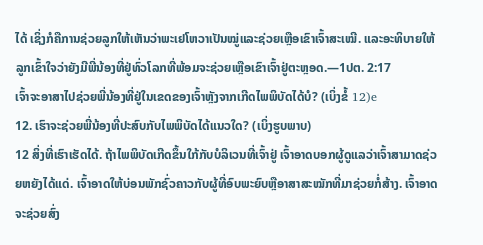ໄດ້ ເຊິ່ງກໍຄືການຊ່ວຍລູກໃຫ້ເຫັນວ່າພະເຢໂຫວາເປັນໝູ່ແລະຊ່ວຍເຫຼືອເຂົາເຈົ້າສະເໝີ. ແລະອະທິບາຍໃຫ້ລູກເຂົ້າໃຈວ່າຍັງມີພີ່ນ້ອງທີ່ຢູ່ທົ່ວໂລກທີ່ພ້ອມຈະຊ່ວຍເຫຼືອເຂົາເຈົ້າຢູ່ຕະຫຼອດ.—1ປຕ. 2:17
ເຈົ້າຈະອາສາໄປຊ່ວຍພີ່ນ້ອງທີ່ຢູ່ໃນເຂດຂອງເຈົ້າຫຼັງຈາກເກີດໄພພິບັດໄດ້ບໍ? (ເບິ່ງຂໍ້ 12)e
12. ເຮົາຈະຊ່ວຍພີ່ນ້ອງທີ່ປະສົບກັບໄພພິບັດໄດ້ແນວໃດ? (ເບິ່ງຮູບພາບ)
12 ສິ່ງທີ່ເຮົາເຮັດໄດ້. ຖ້າໄພພິບັດເກີດຂຶ້ນໃກ້ກັບບໍລິເວນທີ່ເຈົ້າຢູ່ ເຈົ້າອາດບອກຜູ້ດູແລວ່າເຈົ້າສາມາດຊ່ວຍຫຍັງໄດ້ແດ່. ເຈົ້າອາດໃຫ້ບ່ອນພັກຊົ່ວຄາວກັບຜູ້ທີ່ອົບພະຍົບຫຼືອາສາສະໝັກທີ່ມາຊ່ວຍກໍ່ສ້າງ. ເຈົ້າອາດຈະຊ່ວຍສົ່ງ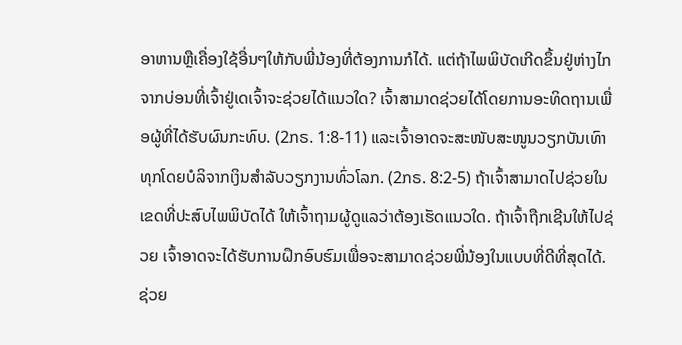ອາຫານຫຼືເຄື່ອງໃຊ້ອື່ນໆໃຫ້ກັບພີ່ນ້ອງທີ່ຕ້ອງການກໍໄດ້. ແຕ່ຖ້າໄພພິບັດເກີດຂຶ້ນຢູ່ຫ່າງໄກຈາກບ່ອນທີ່ເຈົ້າຢູ່ເດເຈົ້າຈະຊ່ວຍໄດ້ແນວໃດ? ເຈົ້າສາມາດຊ່ວຍໄດ້ໂດຍການອະທິດຖານເພື່ອຜູ້ທີ່ໄດ້ຮັບຜົນກະທົບ. (2ກຣ. 1:8-11) ແລະເຈົ້າອາດຈະສະໜັບສະໜູນວຽກບັນເທົາທຸກໂດຍບໍລິຈາກເງິນສຳລັບວຽກງານທົ່ວໂລກ. (2ກຣ. 8:2-5) ຖ້າເຈົ້າສາມາດໄປຊ່ວຍໃນເຂດທີ່ປະສົບໄພພິບັດໄດ້ ໃຫ້ເຈົ້າຖາມຜູ້ດູແລວ່າຕ້ອງເຮັດແນວໃດ. ຖ້າເຈົ້າຖືກເຊີນໃຫ້ໄປຊ່ວຍ ເຈົ້າອາດຈະໄດ້ຮັບການຝຶກອົບຮົມເພື່ອຈະສາມາດຊ່ວຍພີ່ນ້ອງໃນແບບທີ່ດີທີ່ສຸດໄດ້.
ຊ່ວຍ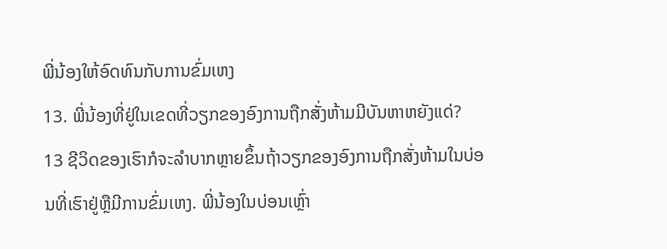ພີ່ນ້ອງໃຫ້ອົດທົນກັບການຂົ່ມເຫງ
13. ພີ່ນ້ອງທີ່ຢູ່ໃນເຂດທີ່ວຽກຂອງອົງການຖືກສັ່ງຫ້າມມີບັນຫາຫຍັງແດ່?
13 ຊີວິດຂອງເຮົາກໍຈະລຳບາກຫຼາຍຂຶ້ນຖ້າວຽກຂອງອົງການຖືກສັ່ງຫ້າມໃນບ່ອນທີ່ເຮົາຢູ່ຫຼືມີການຂົ່ມເຫງ. ພີ່ນ້ອງໃນບ່ອນເຫຼົ່າ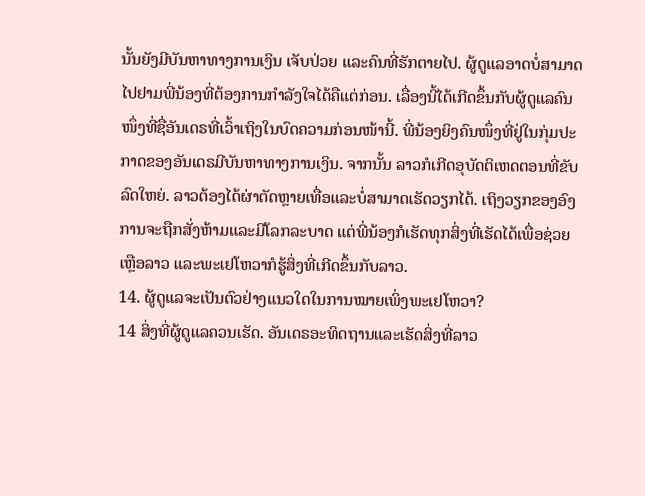ນັ້ນຍັງມີບັນຫາທາງການເງິນ ເຈັບປ່ວຍ ແລະຄົນທີ່ຮັກຕາຍໄປ. ຜູ້ດູແລອາດບໍ່ສາມາດໄປຢາມພີ່ນ້ອງທີ່ຕ້ອງການກຳລັງໃຈໄດ້ຄືແຕ່ກ່ອນ. ເລື່ອງນີ້ໄດ້ເກີດຂຶ້ນກັບຜູ້ດູແລຄົນໜຶ່ງທີ່ຊື່ອັນເດຣທີ່ເວົ້າເຖິງໃນບົດຄວາມກ່ອນໜ້ານີ້. ພີ່ນ້ອງຍິງຄົນໜຶ່ງທີ່ຢູ່ໃນກຸ່ມປະກາດຂອງອັນເດຣມີບັນຫາທາງການເງິນ. ຈາກນັ້ນ ລາວກໍເກີດອຸບັດຕິເຫດຕອນທີ່ຂັບລົດໃຫຍ່. ລາວຕ້ອງໄດ້ຜ່າຕັດຫຼາຍເທື່ອແລະບໍ່ສາມາດເຮັດວຽກໄດ້. ເຖິງວຽກຂອງອົງການຈະຖືກສັ່ງຫ້າມແລະມີໂລກລະບາດ ແຕ່ພີ່ນ້ອງກໍເຮັດທຸກສິ່ງທີ່ເຮັດໄດ້ເພື່ອຊ່ວຍເຫຼືອລາວ ແລະພະເຢໂຫວາກໍຮູ້ສິ່ງທີ່ເກີດຂຶ້ນກັບລາວ.
14. ຜູ້ດູແລຈະເປັນຕົວຢ່າງແນວໃດໃນການໝາຍເພິ່ງພະເຢໂຫວາ?
14 ສິ່ງທີ່ຜູ້ດູແລຄວນເຮັດ. ອັນເດຣອະທິດຖານແລະເຮັດສິ່ງທີ່ລາວ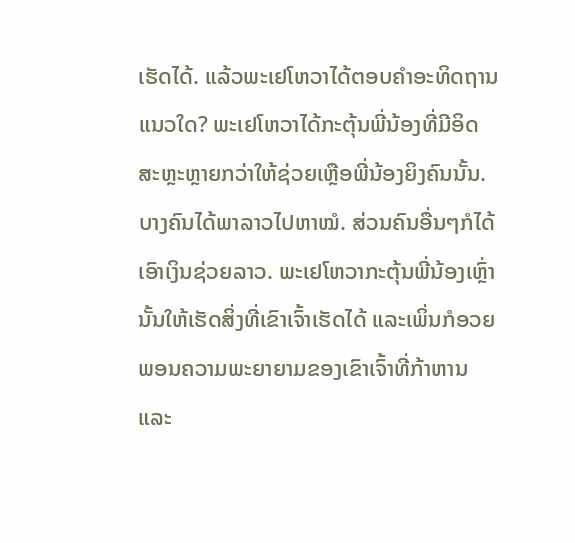ເຮັດໄດ້. ແລ້ວພະເຢໂຫວາໄດ້ຕອບຄຳອະທິດຖານແນວໃດ? ພະເຢໂຫວາໄດ້ກະຕຸ້ນພີ່ນ້ອງທີ່ມີອິດສະຫຼະຫຼາຍກວ່າໃຫ້ຊ່ວຍເຫຼືອພີ່ນ້ອງຍິງຄົນນັ້ນ. ບາງຄົນໄດ້ພາລາວໄປຫາໝໍ. ສ່ວນຄົນອື່ນໆກໍໄດ້ເອົາເງິນຊ່ວຍລາວ. ພະເຢໂຫວາກະຕຸ້ນພີ່ນ້ອງເຫຼົ່ານັ້ນໃຫ້ເຮັດສິ່ງທີ່ເຂົາເຈົ້າເຮັດໄດ້ ແລະເພິ່ນກໍອວຍພອນຄວາມພະຍາຍາມຂອງເຂົາເຈົ້າທີ່ກ້າຫານແລະ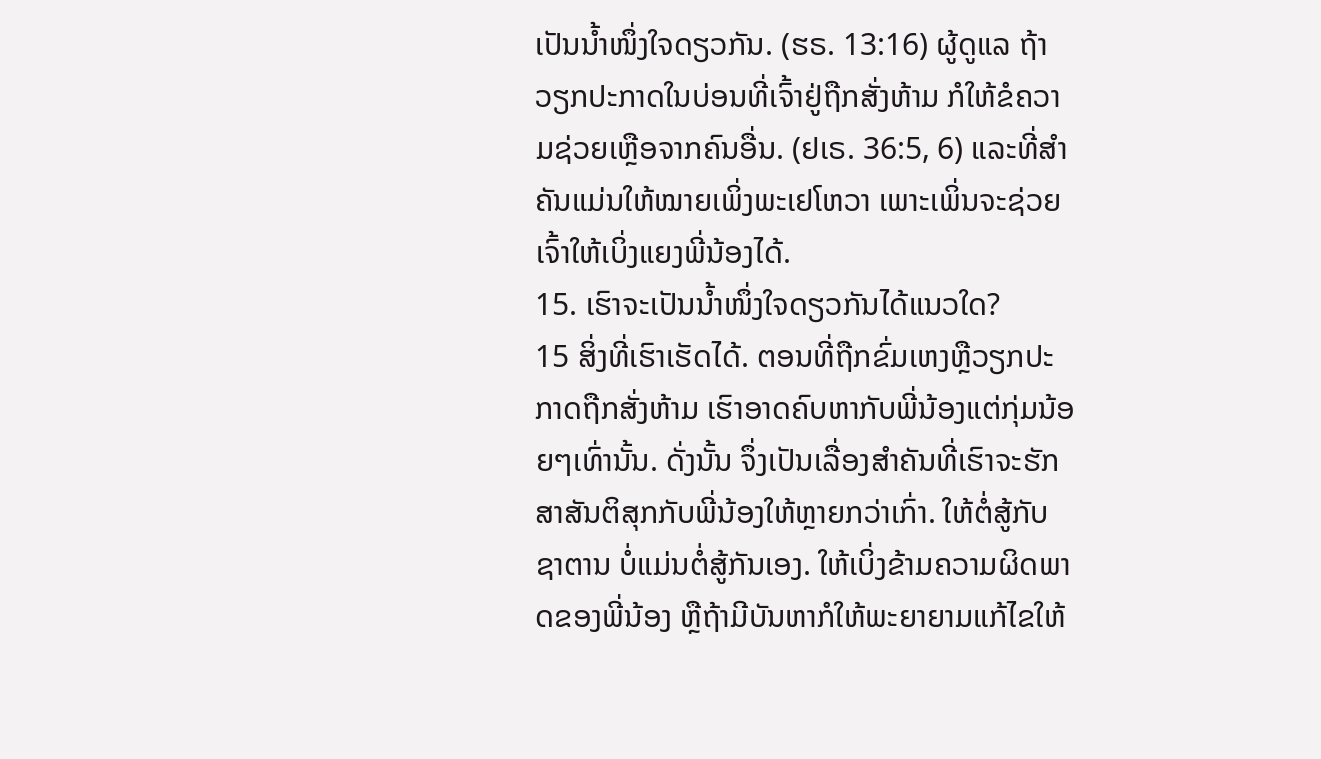ເປັນນ້ຳໜຶ່ງໃຈດຽວກັນ. (ຮຣ. 13:16) ຜູ້ດູແລ ຖ້າວຽກປະກາດໃນບ່ອນທີ່ເຈົ້າຢູ່ຖືກສັ່ງຫ້າມ ກໍໃຫ້ຂໍຄວາມຊ່ວຍເຫຼືອຈາກຄົນອື່ນ. (ຢເຣ. 36:5, 6) ແລະທີ່ສຳຄັນແມ່ນໃຫ້ໝາຍເພິ່ງພະເຢໂຫວາ ເພາະເພິ່ນຈະຊ່ວຍເຈົ້າໃຫ້ເບິ່ງແຍງພີ່ນ້ອງໄດ້.
15. ເຮົາຈະເປັນນ້ຳໜຶ່ງໃຈດຽວກັນໄດ້ແນວໃດ?
15 ສິ່ງທີ່ເຮົາເຮັດໄດ້. ຕອນທີ່ຖືກຂົ່ມເຫງຫຼືວຽກປະກາດຖືກສັ່ງຫ້າມ ເຮົາອາດຄົບຫາກັບພີ່ນ້ອງແຕ່ກຸ່ມນ້ອຍໆເທົ່ານັ້ນ. ດັ່ງນັ້ນ ຈຶ່ງເປັນເລື່ອງສຳຄັນທີ່ເຮົາຈະຮັກສາສັນຕິສຸກກັບພີ່ນ້ອງໃຫ້ຫຼາຍກວ່າເກົ່າ. ໃຫ້ຕໍ່ສູ້ກັບຊາຕານ ບໍ່ແມ່ນຕໍ່ສູ້ກັນເອງ. ໃຫ້ເບິ່ງຂ້າມຄວາມຜິດພາດຂອງພີ່ນ້ອງ ຫຼືຖ້າມີບັນຫາກໍໃຫ້ພະຍາຍາມແກ້ໄຂໃຫ້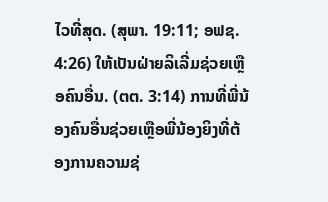ໄວທີ່ສຸດ. (ສຸພາ. 19:11; ອຟຊ. 4:26) ໃຫ້ເປັນຝ່າຍລິເລີ່ມຊ່ວຍເຫຼືອຄົນອື່ນ. (ຕຕ. 3:14) ການທີ່ພີ່ນ້ອງຄົນອື່ນຊ່ວຍເຫຼືອພີ່ນ້ອງຍິງທີ່ຕ້ອງການຄວາມຊ່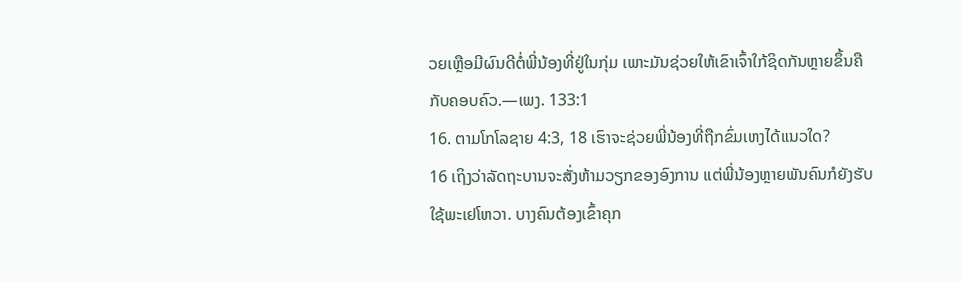ວຍເຫຼືອມີຜົນດີຕໍ່ພີ່ນ້ອງທີ່ຢູ່ໃນກຸ່ມ ເພາະມັນຊ່ວຍໃຫ້ເຂົາເຈົ້າໃກ້ຊິດກັນຫຼາຍຂຶ້ນຄືກັບຄອບຄົວ.—ເພງ. 133:1
16. ຕາມໂກໂລຊາຍ 4:3, 18 ເຮົາຈະຊ່ວຍພີ່ນ້ອງທີ່ຖືກຂົ່ມເຫງໄດ້ແນວໃດ?
16 ເຖິງວ່າລັດຖະບານຈະສັ່ງຫ້າມວຽກຂອງອົງການ ແຕ່ພີ່ນ້ອງຫຼາຍພັນຄົນກໍຍັງຮັບໃຊ້ພະເຢໂຫວາ. ບາງຄົນຕ້ອງເຂົ້າຄຸກ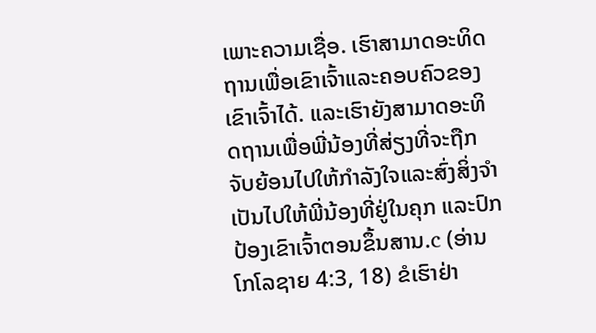ເພາະຄວາມເຊື່ອ. ເຮົາສາມາດອະທິດຖານເພື່ອເຂົາເຈົ້າແລະຄອບຄົວຂອງເຂົາເຈົ້າໄດ້. ແລະເຮົາຍັງສາມາດອະທິດຖານເພື່ອພີ່ນ້ອງທີ່ສ່ຽງທີ່ຈະຖືກຈັບຍ້ອນໄປໃຫ້ກຳລັງໃຈແລະສົ່ງສິ່ງຈຳເປັນໄປໃຫ້ພີ່ນ້ອງທີ່ຢູ່ໃນຄຸກ ແລະປົກປ້ອງເຂົາເຈົ້າຕອນຂຶ້ນສານ.c (ອ່ານໂກໂລຊາຍ 4:3, 18) ຂໍເຮົາຢ່າ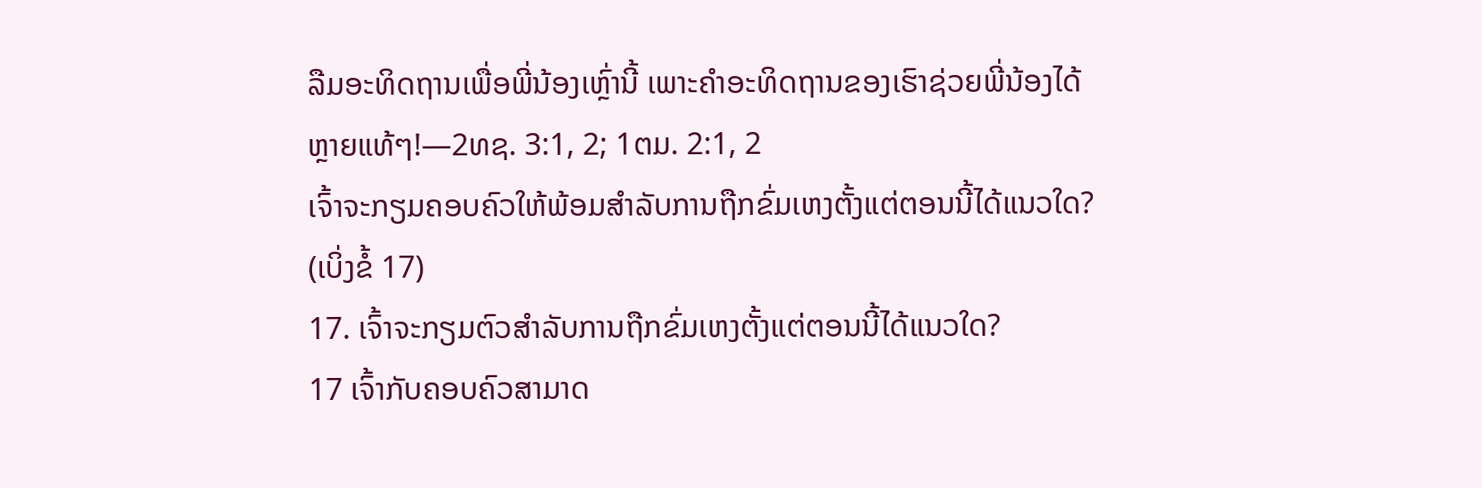ລືມອະທິດຖານເພື່ອພີ່ນ້ອງເຫຼົ່ານີ້ ເພາະຄຳອະທິດຖານຂອງເຮົາຊ່ວຍພີ່ນ້ອງໄດ້ຫຼາຍແທ້ໆ!—2ທຊ. 3:1, 2; 1ຕມ. 2:1, 2
ເຈົ້າຈະກຽມຄອບຄົວໃຫ້ພ້ອມສຳລັບການຖືກຂົ່ມເຫງຕັ້ງແຕ່ຕອນນີ້ໄດ້ແນວໃດ? (ເບິ່ງຂໍ້ 17)
17. ເຈົ້າຈະກຽມຕົວສຳລັບການຖືກຂົ່ມເຫງຕັ້ງແຕ່ຕອນນີ້ໄດ້ແນວໃດ?
17 ເຈົ້າກັບຄອບຄົວສາມາດ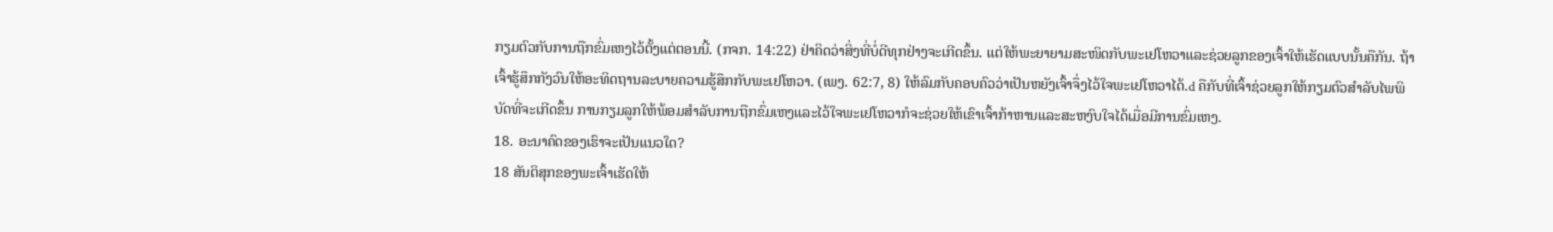ກຽມຕົວກັບການຖືກຂົ່ມເຫງໄວ້ຕັ້ງແຕ່ຕອນນີ້. (ກຈກ. 14:22) ຢ່າຄິດວ່າສິ່ງທີ່ບໍ່ດີທຸກຢ່າງຈະເກີດຂຶ້ນ. ແຕ່ໃຫ້ພະຍາຍາມສະໜິດກັບພະເຢໂຫວາແລະຊ່ວຍລູກຂອງເຈົ້າໃຫ້ເຮັດແບບນັ້ນຄືກັນ. ຖ້າເຈົ້າຮູ້ສຶກກັງວົນໃຫ້ອະທິດຖານລະບາຍຄວາມຮູ້ສຶກກັບພະເຢໂຫວາ. (ເພງ. 62:7, 8) ໃຫ້ລົມກັບຄອບຄົວວ່າເປັນຫຍັງເຈົ້າຈຶ່ງໄວ້ໃຈພະເຢໂຫວາໄດ້.d ຄືກັບທີ່ເຈົ້າຊ່ວຍລູກໃຫ້ກຽມຕົວສຳລັບໄພພິບັດທີ່ຈະເກີດຂຶ້ນ ການກຽມລູກໃຫ້ພ້ອມສຳລັບການຖືກຂົ່ມເຫງແລະໄວ້ໃຈພະເຢໂຫວາກໍຈະຊ່ວຍໃຫ້ເຂົາເຈົ້າກ້າຫານແລະສະຫງົບໃຈໄດ້ເມື່ອມີການຂົ່ມເຫງ.
18. ອະນາຄົດຂອງເຮົາຈະເປັນແນວໃດ?
18 ສັນຕິສຸກຂອງພະເຈົ້າເຮັດໃຫ້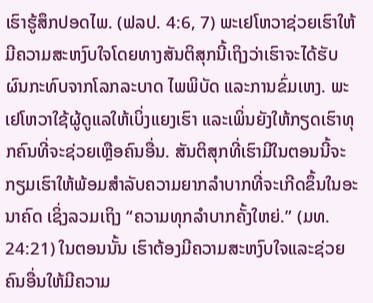ເຮົາຮູ້ສຶກປອດໄພ. (ຟລປ. 4:6, 7) ພະເຢໂຫວາຊ່ວຍເຮົາໃຫ້ມີຄວາມສະຫງົບໃຈໂດຍທາງສັນຕິສຸກນີ້ເຖິງວ່າເຮົາຈະໄດ້ຮັບຜົນກະທົບຈາກໂລກລະບາດ ໄພພິບັດ ແລະການຂົ່ມເຫງ. ພະເຢໂຫວາໃຊ້ຜູ້ດູແລໃຫ້ເບິ່ງແຍງເຮົາ ແລະເພິ່ນຍັງໃຫ້ກຽດເຮົາທຸກຄົນທີ່ຈະຊ່ວຍເຫຼືອຄົນອື່ນ. ສັນຕິສຸກທີ່ເຮົາມີໃນຕອນນີ້ຈະກຽມເຮົາໃຫ້ພ້ອມສຳລັບຄວາມຍາກລຳບາກທີ່ຈະເກີດຂຶ້ນໃນອະນາຄົດ ເຊິ່ງລວມເຖິງ “ຄວາມທຸກລຳບາກຄັ້ງໃຫຍ່.” (ມທ. 24:21) ໃນຕອນນັ້ນ ເຮົາຕ້ອງມີຄວາມສະຫງົບໃຈແລະຊ່ວຍຄົນອື່ນໃຫ້ມີຄວາມ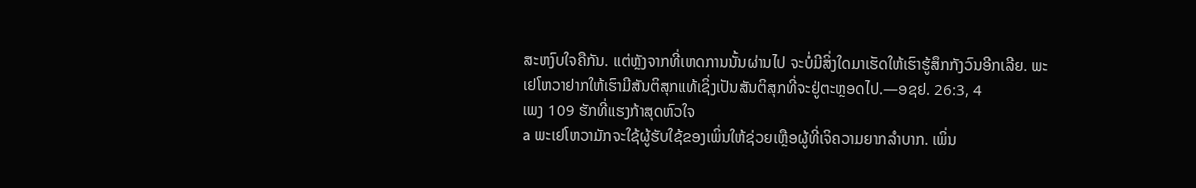ສະຫງົບໃຈຄືກັນ. ແຕ່ຫຼັງຈາກທີ່ເຫດການນັ້ນຜ່ານໄປ ຈະບໍ່ມີສິ່ງໃດມາເຮັດໃຫ້ເຮົາຮູ້ສຶກກັງວົນອີກເລີຍ. ພະເຢໂຫວາຢາກໃຫ້ເຮົາມີສັນຕິສຸກແທ້ເຊິ່ງເປັນສັນຕິສຸກທີ່ຈະຢູ່ຕະຫຼອດໄປ.—ອຊຢ. 26:3, 4
ເພງ 109 ຮັກທີ່ແຮງກ້າສຸດຫົວໃຈ
a ພະເຢໂຫວາມັກຈະໃຊ້ຜູ້ຮັບໃຊ້ຂອງເພິ່ນໃຫ້ຊ່ວຍເຫຼືອຜູ້ທີ່ເຈິຄວາມຍາກລຳບາກ. ເພິ່ນ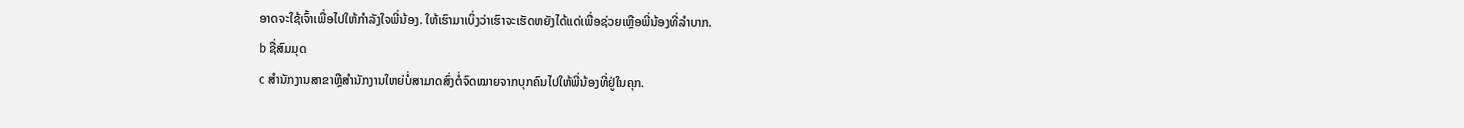ອາດຈະໃຊ້ເຈົ້າເພື່ອໄປໃຫ້ກຳລັງໃຈພີ່ນ້ອງ. ໃຫ້ເຮົາມາເບິ່ງວ່າເຮົາຈະເຮັດຫຍັງໄດ້ແດ່ເພື່ອຊ່ວຍເຫຼືອພີ່ນ້ອງທີ່ລຳບາກ.
b ຊື່ສົມມຸດ
c ສຳນັກງານສາຂາຫຼືສຳນັກງານໃຫຍ່ບໍ່ສາມາດສົ່ງຕໍ່ຈົດໝາຍຈາກບຸກຄົນໄປໃຫ້ພີ່ນ້ອງທີ່ຢູ່ໃນຄຸກ.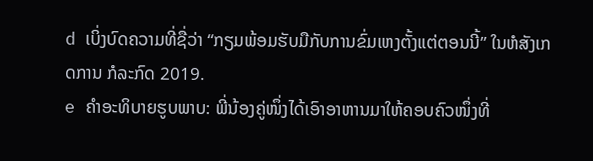d ເບິ່ງບົດຄວາມທີ່ຊື່ວ່າ “ກຽມພ້ອມຮັບມືກັບການຂົ່ມເຫງຕັ້ງແຕ່ຕອນນີ້” ໃນຫໍສັງເກດການ ກໍລະກົດ 2019.
e ຄຳອະທິບາຍຮູບພາບ: ພີ່ນ້ອງຄູ່ໜຶ່ງໄດ້ເອົາອາຫານມາໃຫ້ຄອບຄົວໜຶ່ງທີ່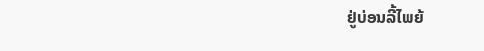ຢູ່ບ່ອນລີ້ໄພຍ້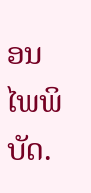ອນໄພພິບັດ.